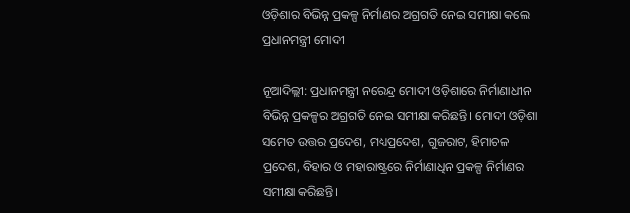ଓଡ଼ିଶାର ବିଭିନ୍ନ ପ୍ରକଳ୍ପ ନିର୍ମାଣର ଅଗ୍ରଗତି ନେଇ ସମୀକ୍ଷା କଲେ ପ୍ରଧାନମନ୍ତ୍ରୀ ମୋଦୀ

ନୂଆଦିଲ୍ଲୀ: ପ୍ରଧାନମନ୍ତ୍ରୀ ନରେନ୍ଦ୍ର ମୋଦୀ ଓଡ଼ିଶାରେ ନିର୍ମାଣାଧୀନ ବିଭିନ୍ନ ପ୍ରକଳ୍ପର ଅଗ୍ରଗତି ନେଇ ସମୀକ୍ଷା କରିଛନ୍ତି। ମୋଦୀ ଓଡ଼ିଶା ସମେତ ଉତ୍ତର ପ୍ରଦେଶ, ମଧ୍ୟପ୍ରଦେଶ, ଗୁଜରାଟ, ହିମାଚଳ ପ୍ରଦେଶ, ବିହାର ଓ ମହାରାଷ୍ଟ୍ରରେ ନିର୍ମାଣାଧିନ ପ୍ରକଳ୍ପ ନିର୍ମାଣର ସମୀକ୍ଷା କରିଛନ୍ତି।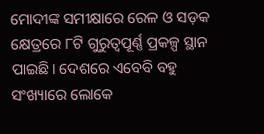ମୋଦୀଙ୍କ ସମୀକ୍ଷାରେ ରେଳ ଓ ସଡ଼କ କ୍ଷେତ୍ରରେ ୮ଟି ଗୁରୁତ୍ୱପୂର୍ଣ୍ଣ ପ୍ରକଳ୍ପ ସ୍ଥାନ ପାଇଛି। ଦେଶରେ ଏବେବି ବହୁ ସଂଖ୍ୟାରେ ଲୋକେ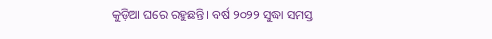କୁଡ଼ିଆ ଘରେ ରହୁଛନ୍ତି। ବର୍ଷ ୨୦୨୨ ସୁଦ୍ଧା ସମସ୍ତ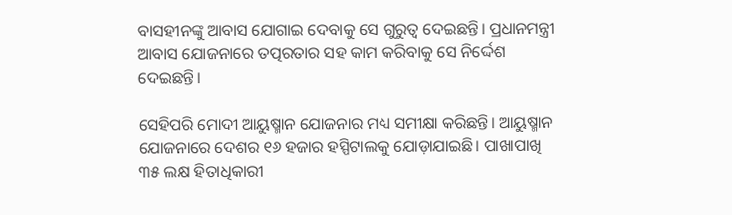ବାସହୀନଙ୍କୁ ଆବାସ ଯୋଗାଇ ଦେବାକୁ ସେ ଗୁରୁତ୍ୱ ଦେଇଛନ୍ତି। ପ୍ରଧାନମନ୍ତ୍ରୀ ଆବାସ ଯୋଜନାରେ ତତ୍ପରତାର ସହ କାମ କରିବାକୁ ସେ ନିର୍ଦ୍ଦେଶ ଦେଇଛନ୍ତି।

ସେହିପରି ମୋଦୀ ଆୟୁଷ୍ମାନ ଯୋଜନାର ମଧ୍ୟ ସମୀକ୍ଷା କରିଛନ୍ତି। ଆୟୁଷ୍ମାନ ଯୋଜନାରେ ଦେଶର ୧୬ ହଜାର ହସ୍ପିଟାଲକୁ ଯୋଡ଼ାଯାଇଛି। ପାଖାପାଖି ୩୫ ଲକ୍ଷ ହିତାଧିକାରୀ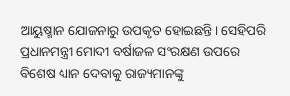ଆୟୁଷ୍ମାନ ଯୋଜନାରୁ ଉପକୃତ ହୋଇଛନ୍ତି। ସେହିପରି ପ୍ରଧାନମନ୍ତ୍ରୀ ମୋଦୀ ବର୍ଷାଜଳ ସଂରକ୍ଷଣ ଉପରେ ବିଶେଷ ଧ୍ୟାନ ଦେବାକୁ ରାଜ୍ୟମାନଙ୍କୁ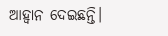ଆହ୍ଵାନ ଦେଇଛନ୍ତି।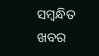ସମ୍ବନ୍ଧିତ ଖବର